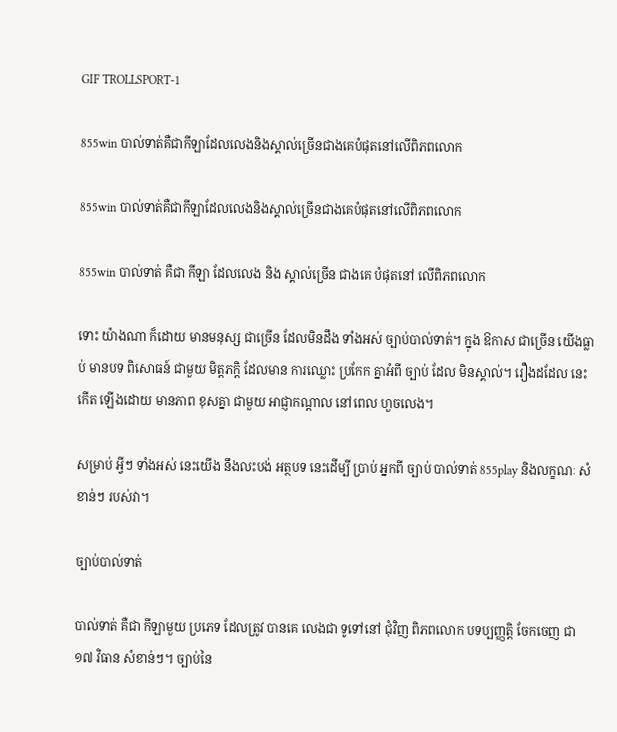GIF TROLLSPORT-1

855win បាល់ទាត់គឺជាកីឡាដែលលេងនិងស្គាល់ច្រើនជាងគេបំផុតនៅលើពិភពលោក

855win បាល់ទាត់គឺជាកីឡាដែលលេងនិងស្គាល់ច្រើនជាងគេបំផុតនៅលើពិភពលោក

855win បាល់ទាត់ គឺជា កីឡា ដែលលេង និង ស្គាល់ច្រើន ជាងគេ បំផុតនៅ លើពិភពលោក

ទោះ យ៉ាងណា ក៏ដោយ មានមនុស្ស ជាច្រើន ដែលមិនដឹង ទាំងអស់ ច្បាប់បាល់ទាត់។ ក្នុង ឱកាស ជាច្រើន យើងធ្លាប់ មានបទ ពិសោធន៍ ជាមួយ មិត្តភក្តិ ដែលមាន ការឈ្លោះ ប្រកែក គ្នាអំពី ច្បាប់ ដែល មិនស្គាល់។ រឿងដដែល នេះកើត ឡើងដោយ មានភាព ខុសគ្នា ជាមួយ អាជ្ញាកណ្តាល នៅពេល ហួចលេង។

សម្រាប់ អ្វីៗ ទាំងអស់ នេះយើង នឹងលះបង់ អត្ថបទ នេះដើម្បី ប្រាប់ អ្នកពី ច្បាប់ បាល់ទាត់ 855play និងលក្ខណៈ សំខាន់ៗ របស់វា។

ច្បាប់បាល់ទាត់

បាល់ទាត់ គឺជា កីឡាមួយ ប្រភេទ ដែលត្រូវ បានគេ លេងជា ទូទៅនៅ ជុំវិញ ពិភពលោក បទប្បញ្ញត្តិ ចែកចេញ ជា ១៧ វិធាន សំខាន់ៗ។ ច្បាប់នៃ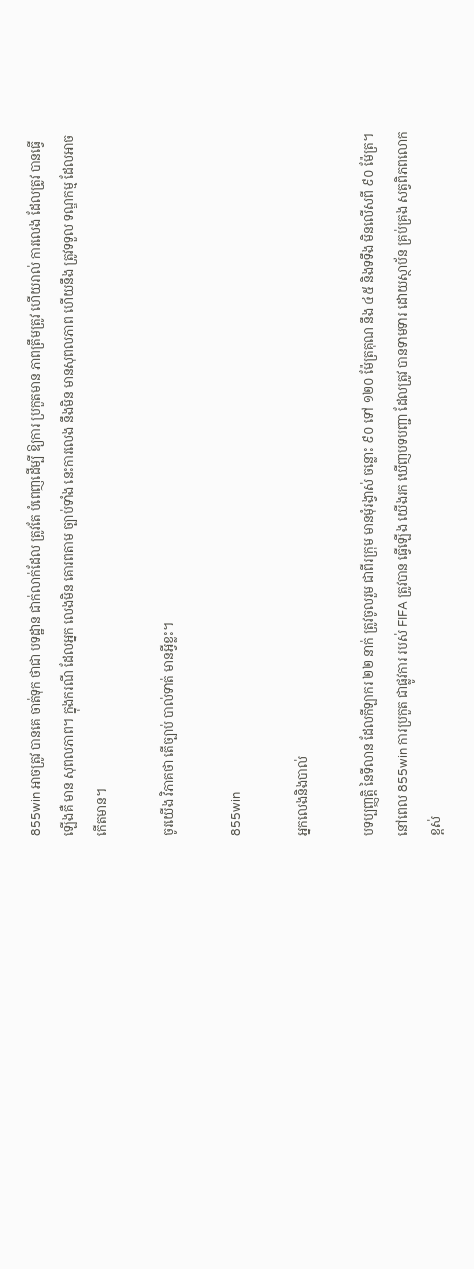855win អាចត្រូវ បានគេ ចាត់ទុក ថាជា បទដ្ឋាន ជាក់លាក់ដែល ត្រូវតែ បំពេញដើម្បី ឱ្យការ ប្រកួតមាន ភាពត្រឹមត្រូវ ហើយរាល់ ការលេង ដែលត្រូវ បានធ្វើ ឡើងគឺ មាន សុពលភាព។ ក្នុងករណី ដែលអ្នក លេងមិន គោរពតាម ច្បាប់ទាំង នេះការលេង នឹងមិន មានសុពលភាព ហើយនឹង ត្រូវទទួល ទណ្ឌកម្ម ដែលអាច កើតមាន។

ចូរយើង វិភាគថា តើច្បាប់ បាល់ទាត់ មានអ្វីខ្លះ។

855win

អ្នកលេងនិងបាល់

បទប្បញ្ញត្តិ នៃទីលាន ដែលកីឡាករ ២២ នាក់ ត្រូវចូលរួម ជាពីរក្រុម មានមុំរង្វាស់ ចន្លោះ ៩០ ទៅ ១២០ ម៉ែត្រគុណ នឹង ៤៥ និងទទឹង មិនលើសពី ៩០ ម៉ែត្រ។ នៅពេល 855win ការប្រកួត ជាផ្លូវការ របស់ FIFA ត្រូវបាន ធ្វើឡើង យើងរក ឃើញបទបញ្ជា ដែលត្រូវ បានទាមទារ ដោយស្ថាប័ន គ្រប់គ្រង សត្វពិភពលោក ខ្ពស់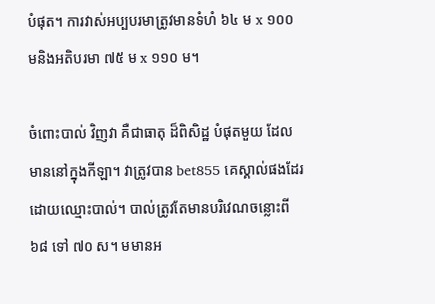បំផុត។ ការវាស់អប្បបរមាត្រូវមានទំហំ ៦៤ ម x ១០០ មនិងអតិបរមា ៧៥ ម x ១១០ ម។

ចំពោះបាល់ វិញវា គឺជាធាតុ ដ៏ពិសិដ្ឋ បំផុតមួយ ដែលមាននៅក្នុងកីឡា។ វាត្រូវបាន bet855 គេស្គាល់ផងដែរដោយឈ្មោះបាល់។ បាល់ត្រូវតែមានបរិវេណចន្លោះពី ៦៨ ទៅ ៧០ ស។ មមានអ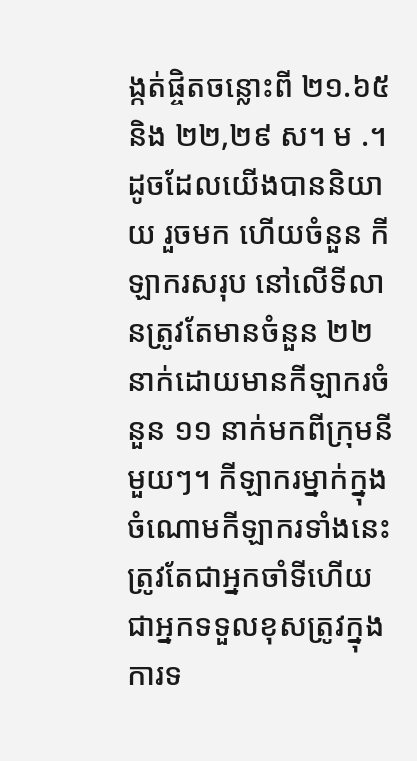ង្កត់ផ្ចិតចន្លោះពី ២១.៦៥ និង ២២,២៩ ស។ ម .។ ដូចដែលយើងបាននិយាយ រួចមក ហើយចំនួន កីឡាករសរុប នៅលើទីលានត្រូវតែមានចំនួន ២២ នាក់ដោយមានកីឡាករចំនួន ១១ នាក់មកពីក្រុមនីមួយៗ។ កីឡាករម្នាក់ក្នុងចំណោមកីឡាករទាំងនេះត្រូវតែជាអ្នកចាំទីហើយជាអ្នកទទួលខុសត្រូវក្នុងការទ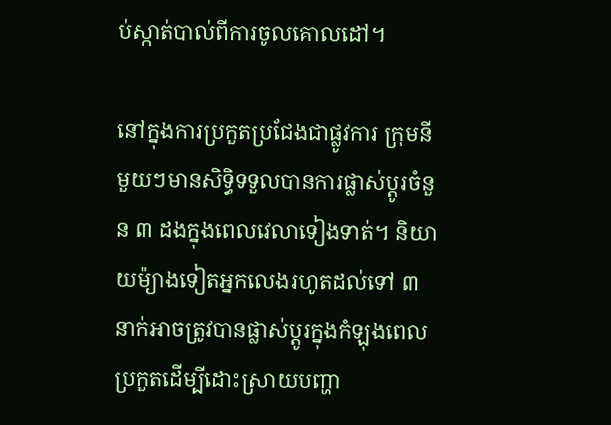ប់ស្កាត់បាល់ពីការចូលគោលដៅ។

នៅក្នុងការប្រកួតប្រជែងជាផ្លូវការ ក្រុមនីមួយៗមានសិទ្ធិទទួលបានការផ្លាស់ប្តូរចំនួន ៣ ដងក្នុងពេលវេលាទៀងទាត់។ និយាយម៉្យាងទៀតអ្នកលេងរហូតដល់ទៅ ៣ នាក់អាចត្រូវបានផ្លាស់ប្តូរក្នុងកំឡុងពេលប្រកួតដើម្បីដោះស្រាយបញ្ហា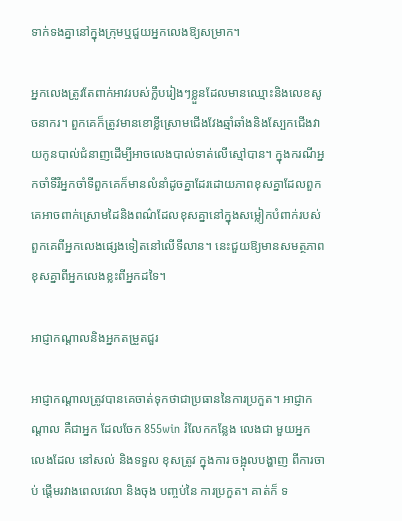ទាក់ទងគ្នានៅក្នុងក្រុមឬជួយអ្នកលេងឱ្យសម្រាក។

អ្នកលេងត្រូវតែពាក់អាវរបស់ក្លឹបរៀងៗខ្លួនដែលមានឈ្មោះនិងលេខសូចនាករ។ ពួកគេក៏ត្រូវមានខោខ្លីស្រោមជើងវែងឆ្មាំឆាំងនិងស្បែកជើងវាយកូនបាល់ជំនាញដើម្បីអាចលេងបាល់ទាត់លើស្មៅបាន។ ក្នុងករណីអ្នកចាំទីរឺអ្នកចាំទីពួកគេក៏មានលំនាំដូចគ្នាដែរដោយភាពខុសគ្នាដែលពួកគេអាចពាក់ស្រោមដៃនិងពណ៌ដែលខុសគ្នានៅក្នុងសម្លៀកបំពាក់របស់ពួកគេពីអ្នកលេងផ្សេងទៀតនៅលើទីលាន។ នេះជួយឱ្យមានសមត្ថភាពខុសគ្នាពីអ្នកលេងខ្លះពីអ្នកដទៃ។

អាជ្ញាកណ្តាលនិងអ្នកតម្រួតជួរ

អាជ្ញាកណ្តាលត្រូវបានគេចាត់ទុកថាជាប្រធាននៃការប្រកួត។ អាជ្ញាកណ្តាល គឺជាអ្នក ដែលចែក 855win រំលែកកន្លែង លេងជា មួយអ្នក លេងដែល នៅសល់ និងទទួល ខុសត្រូវ ក្នុងការ ចង្អុលបង្ហាញ ពីការចាប់ ផ្តើមរវាងពេលវេលា និងចុង បញ្ចប់នៃ ការប្រកួត។ គាត់ក៏ ទ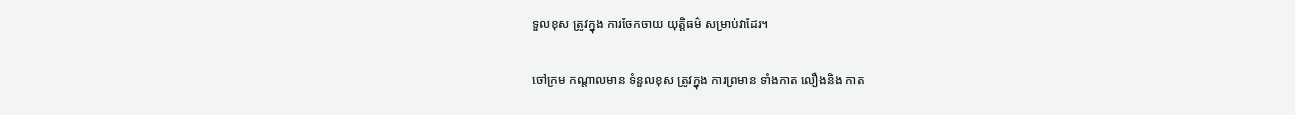ទួលខុស ត្រូវក្នុង ការចែកចាយ យុត្តិធម៌ សម្រាប់វាដែរ។

ចៅក្រម កណ្តាលមាន ទំនួលខុស ត្រូវក្នុង ការព្រមាន ទាំងកាត លឿងនិង កាត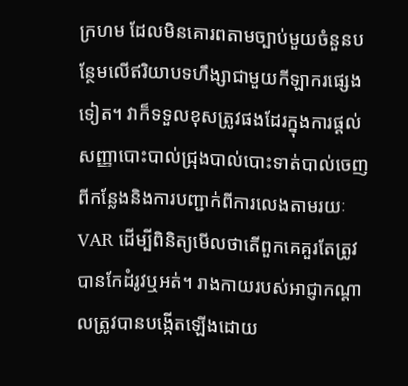ក្រហម ដែលមិនគោរពតាមច្បាប់មួយចំនួនបន្ថែមលើឥរិយាបទហឹង្សាជាមួយកីឡាករផ្សេងទៀត។ វាក៏ទទួលខុសត្រូវផងដែរក្នុងការផ្តល់សញ្ញាបោះបាល់ជ្រុងបាល់បោះទាត់បាល់ចេញពីកន្លែងនិងការបញ្ជាក់ពីការលេងតាមរយៈ VAR ដើម្បីពិនិត្យមើលថាតើពួកគេគួរតែត្រូវបានកែដំរូវឬអត់។ រាងកាយរបស់អាជ្ញាកណ្តាលត្រូវបានបង្កើតឡើងដោយ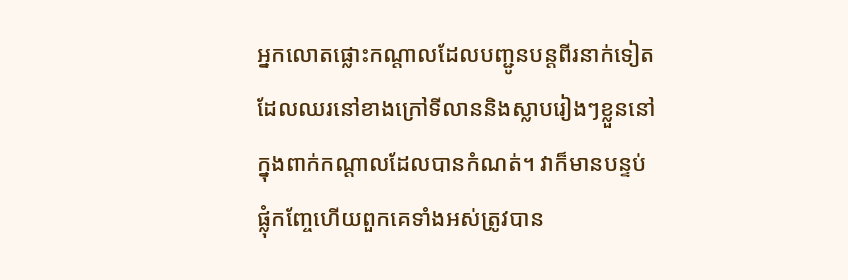អ្នកលោតផ្លោះកណ្តាលដែលបញ្ជូនបន្តពីរនាក់ទៀតដែលឈរនៅខាងក្រៅទីលាននិងស្លាបរៀងៗខ្លួននៅក្នុងពាក់កណ្តាលដែលបានកំណត់។ វាក៏មានបន្ទប់ផ្លុំកញ្ចែហើយពួកគេទាំងអស់ត្រូវបាន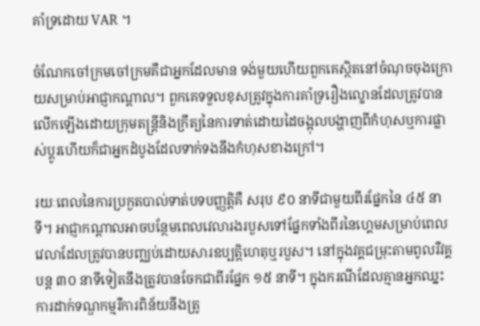គាំទ្រដោយ VAR ។

ចំណែកចៅក្រមចៅក្រមគឺជាអ្នកដែលមាន ទង់មួយហើយពួកគេស្ថិតនៅចំណុចចុងក្រោយសម្រាប់អាជ្ញាកណ្តាល។ ពួកគេទទួលខុសត្រូវក្នុងការគាំទ្ររឿងល្ខោនដែលត្រូវបានលើកឡើងដោយក្រុមតន្រ្តីនិងក្រឹត្យនៃការទាត់ដោយដៃចង្អុលបង្ហាញពីកំហុសឬការផ្លាស់ប្តូរហើយក៏ជាអ្នកដំបូងដែលទាក់ទងនឹងកំហុសខាងក្រៅ។

រយៈពេលនៃការប្រកួតបាល់ទាត់បទបញ្ញត្តិគឺ សរុប ៩០ នាទីជាមួយពីរផ្នែកនៃ ៤៥ នាទី។ អាជ្ញាកណ្តាលអាចបន្ថែមពេលវេលារងរបួសទៅផ្នែកទាំងពីរនៃហ្គេមសម្រាប់ពេលវេលាដែលត្រូវបានបញ្ឈប់ដោយសារឧប្បត្តិហេតុឬរបួស។ នៅក្នុងវគ្គជម្រុះតាមពូលរឺវគ្គបន្ត ៣០ នាទីទៀតនឹងត្រូវបានចែកជាពីរផ្នែក ១៥ នាទី។ ក្នុងករណីដែលគ្មានអ្នកឈ្នះការដាក់ទណ្ឌកម្មរឺការពិន័យនឹងត្រូ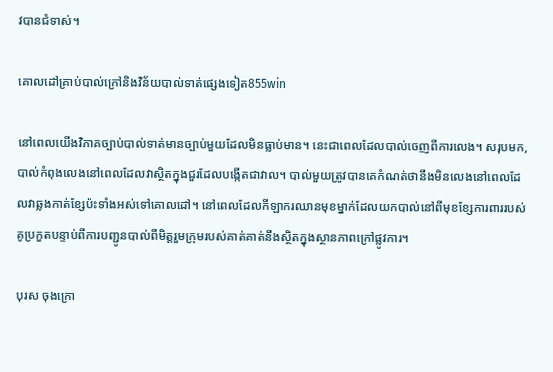វបានជំទាស់។

គោលដៅគ្រាប់បាល់ក្រៅនិងវិន័យបាល់ទាត់ផ្សេងទៀត855win

នៅពេលយើងវិភាគច្បាប់បាល់ទាត់មានច្បាប់មួយដែលមិនធ្លាប់មាន។ នេះជាពេលដែលបាល់ចេញពីការលេង។ សរុបមក, បាល់កំពុងលេងនៅពេលដែលវាស្ថិតក្នុងជួរដែលបង្កើតជាវាល។ បាល់មួយត្រូវបានគេកំណត់ថានឹងមិនលេងនៅពេលដែលវាឆ្លងកាត់ខ្សែប៉ះទាំងអស់ទៅគោលដៅ។ នៅពេលដែលកីឡាករឈានមុខម្នាក់ដែលយកបាល់នៅពីមុខខ្សែការពាររបស់គូប្រកួតបន្ទាប់ពីការបញ្ជូនបាល់ពីមិត្តរួមក្រុមរបស់គាត់គាត់នឹងស្ថិតក្នុងស្ថានភាពក្រៅផ្លូវការ។

បុរស ចុងក្រោ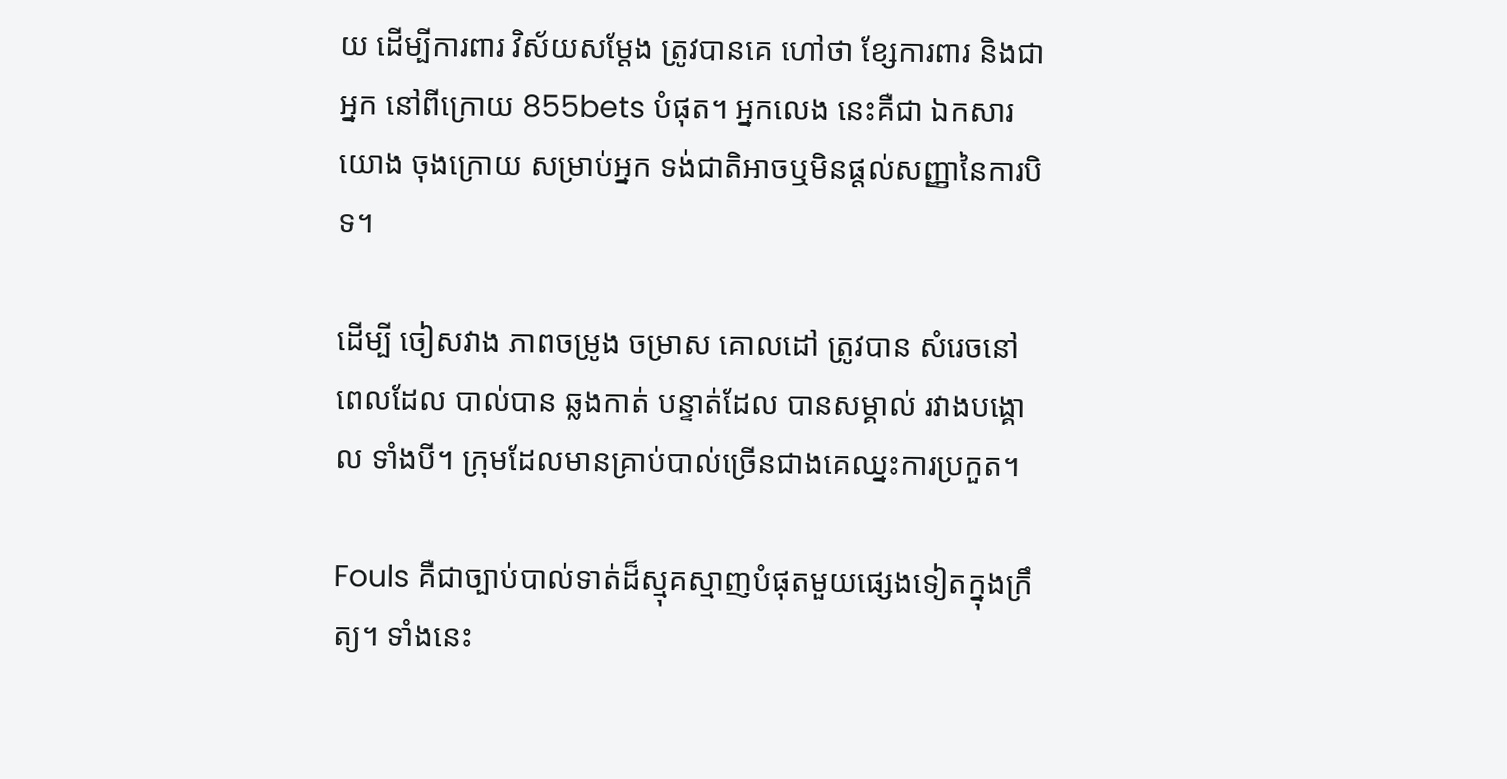យ ដើម្បីការពារ វិស័យសម្តែង ត្រូវបានគេ ហៅថា ខ្សែការពារ និងជាអ្នក នៅពីក្រោយ 855bets បំផុត។ អ្នកលេង នេះគឺជា ឯកសារ យោង ចុងក្រោយ សម្រាប់អ្នក ទង់ជាតិអាចឬមិនផ្តល់សញ្ញានៃការបិទ។

ដើម្បី ចៀសវាង ភាពចម្រូង ចម្រាស គោលដៅ ត្រូវបាន សំរេចនៅ ពេលដែល បាល់បាន ឆ្លងកាត់ បន្ទាត់ដែល បានសម្គាល់ រវាងបង្គោល ទាំងបី។ ក្រុមដែលមានគ្រាប់បាល់ច្រើនជាងគេឈ្នះការប្រកួត។

Fouls គឺជាច្បាប់បាល់ទាត់ដ៏ស្មុគស្មាញបំផុតមួយផ្សេងទៀតក្នុងក្រឹត្យ។ ទាំងនេះ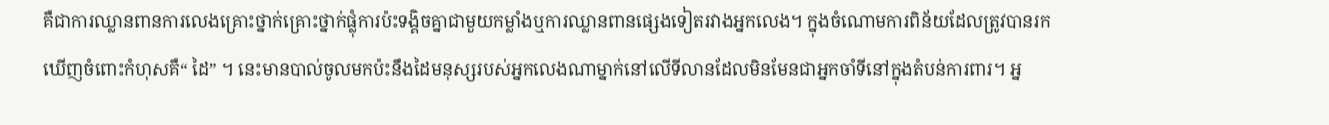គឺជាការឈ្លានពានការលេងគ្រោះថ្នាក់គ្រោះថ្នាក់ផ្លុំការប៉ះទង្គិចគ្នាជាមួយកម្លាំងឬការឈ្លានពានផ្សេងទៀតរវាងអ្នកលេង។ ក្នុងចំណោមការពិន័យដែលត្រូវបានរកឃើញចំពោះកំហុសគឺ“ ដៃ” ។ នេះមានបាល់ចូលមកប៉ះនឹងដៃមនុស្សរបស់អ្នកលេងណាម្នាក់នៅលើទីលានដែលមិនមែនជាអ្នកចាំទីនៅក្នុងតំបន់ការពារ។ អ្ន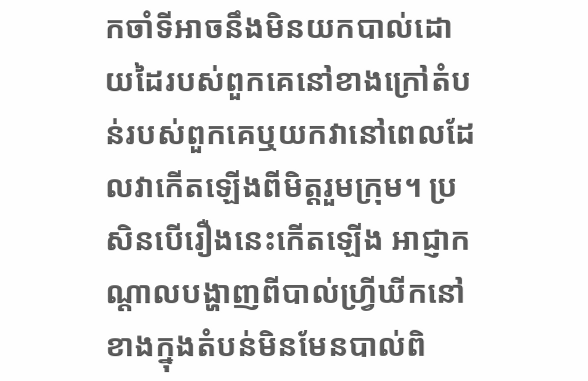កចាំទីអាចនឹងមិនយកបាល់ដោយដៃរបស់ពួកគេនៅខាងក្រៅតំបន់របស់ពួកគេឬយកវានៅពេលដែលវាកើតឡើងពីមិត្តរួមក្រុម។ ប្រសិនបើរឿងនេះកើតឡើង អាជ្ញាកណ្តាលបង្ហាញពីបាល់ហ្រ្វីឃីកនៅខាងក្នុងតំបន់មិនមែនបាល់ពិ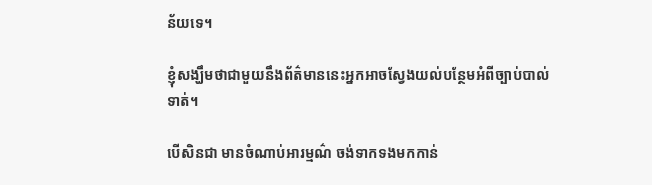ន័យទេ។

ខ្ញុំសង្ឃឹមថាជាមួយនឹងព័ត៌មាននេះអ្នកអាចស្វែងយល់បន្ថែមអំពីច្បាប់បាល់ទាត់។

បើសិនជា មានចំណាប់អារម្មណ៌ ចង់ទាកទងមកកាន់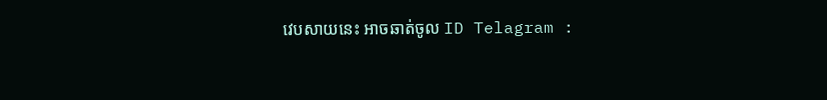វេបសាយនេះ អាចឆាត់ចូល ID Telagram :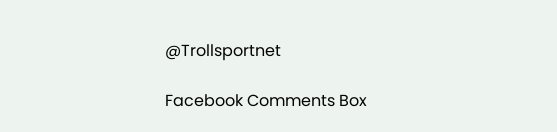@Trollsportnet

Facebook Comments Box